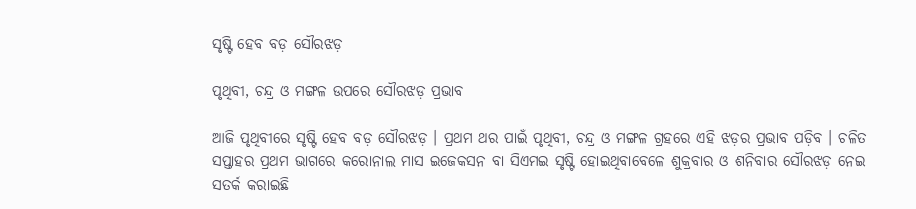ସୃଷ୍ଟି ହେବ ବଡ଼ ସୌରଝଡ଼

ପୃଥିବୀ, ଚନ୍ଦ୍ର ଓ ମଙ୍ଗଳ ଉପରେ ସୌରଝଡ଼ ପ୍ରଭାବ

ଆଜି ପୃଥିବୀରେ ସୃଷ୍ଟି ହେବ ବଡ଼ ସୌରଝଡ଼ । ପ୍ରଥମ ଥର ପାଇଁ ପୃଥିବୀ, ଚନ୍ଦ୍ର ଓ ମଙ୍ଗଳ ଗ୍ରହରେ ଏହି ଝଡ଼ର ପ୍ରଭାବ ପଡ଼ିବ । ଚଳିତ ସପ୍ତାହର ପ୍ରଥମ ଭାଗରେ କରୋନାଲ ମାସ ଇଜେକସନ ବା ସିଏମଇ ସୃଷ୍ଟି ହୋଇଥିବାବେଳେ ଶୁକ୍ରବାର ଓ ଶନିବାର ସୌରଝଡ଼ ନେଇ ସତର୍କ କରାଇଛି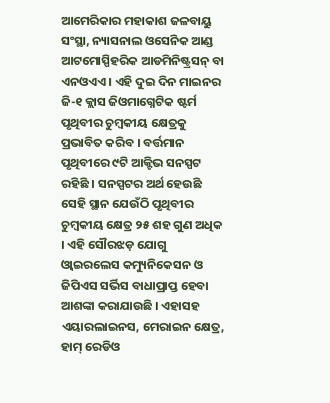ଆମେରିକାର ମହାକାଶ ଜଳବାୟୁ ସଂସ୍ଥା, ନ୍ୟାସନାଲ ଓସେନିକ ଆଣ୍ଡ ଆଟମୋସ୍ପିହରିକ ଆଡମିନିଷ୍ଟ୍ରସନ୍ ବା ଏନଓଏଏ । ଏହି ଦୁଇ ଦିନ ମାଇନର ଜି-୧ କ୍ଲାସ ଜିଓମାଗ୍ନେଟିକ ଷ୍ଟର୍ମ ପୃଥିବୀର ଚୁମ୍ବକୀୟ କ୍ଷେତ୍ରକୁ ପ୍ରଭାବିତ କରିବ । ବର୍ତ୍ତମାନ ପୃଥିବୀରେ ୯ଟି ଆକ୍ଟିଭ ସନସ୍ପଟ ରହିଛି । ସନସ୍ପଟର ଅର୍ଥ ହେଉଛି ସେହି ସ୍ଥାନ ଯେଉଁଠି ପୃଥିବୀର ଚୁମ୍ବକୀୟ କ୍ଷେତ୍ର ୨୫ ଶହ ଗୁଣ ଅଧିକ । ଏହି ସୌରଝଡ଼ ଯୋଗୁ ଓ୍ବାଇରଲେସ କମ୍ୟୁନିକେସନ ଓ ଜିପିଏସ ସର୍ଭିସ ବାଧାପ୍ରାପ୍ତ ହେବା ଆଶଙ୍କା କରାଯାଉଛି । ଏହାସହ ଏୟାରଲାଇନସ, ମେରାଇନ କ୍ଷେତ୍ର, ହାମ୍ ରେଡିଓ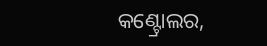କଣ୍ଟ୍ରୋଲର,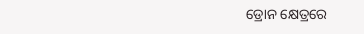ଡ୍ରୋନ କ୍ଷେତ୍ରରେ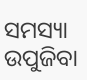ସମସ୍ୟା ଉପୁଜିବା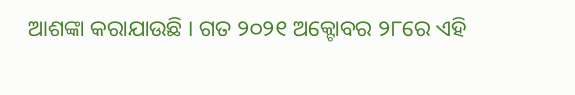ଆଶଙ୍କା କରାଯାଉଛି । ଗତ ୨୦୨୧ ଅକ୍ଟୋବର ୨୮ରେ ଏହି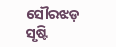ସୌରଝଡ଼ ସୃଷ୍ଟି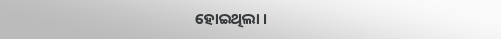ହୋଇଥିଲା ।